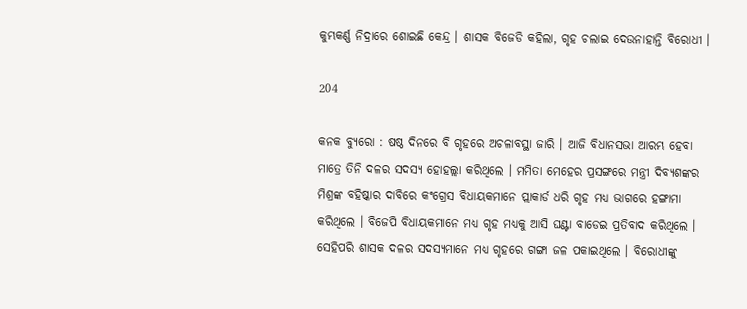କୁମ୍ଭକର୍ଣ୍ଣ ନିଦ୍ରାରେ ଶୋଇଛି କେନ୍ଦ୍ର । ଶାସକ ବିଜେଡି କହିଲା, ଗୃହ ଚଲାଇ ଦେଉନାହାନ୍ତି ବିରୋଧୀ ।

204

କନକ ବ୍ୟୁରୋ : ଷଷ୍ଠ ଦିନରେ ବି ଗୃହରେ ଅଚଳାବସ୍ଥା ଜାରି । ଆଜି ବିଧାନସଭା ଆରମ୍ଭ ହେବା ମାତ୍ରେ ତିନି ଦଳର ସଦସ୍ୟ ହୋହଲ୍ଲା କରିଥିଲେ । ମମିତା ମେହେର ପ୍ରସଙ୍ଗରେ ମନ୍ତ୍ରୀ ଦିବ୍ୟଶଙ୍କର ମିଶ୍ରଙ୍କ ବହିଷ୍କାର ଦାବିରେ କଂଗ୍ରେସ ବିଧାୟକମାନେ ପ୍ଲାକାର୍ଡ ଧରି ଗୃହ ମଧ୍ୟ ଭାଗରେ ହଙ୍ଗାମା କରିଥିଲେ । ବିଜେପି ବିଧାୟକମାନେ ମଧ୍ୟ ଗୃହ ମଧ୍ୟକୁ ଆସି ଘଣ୍ଟା ବାଡେଇ ପ୍ରତିବାଦ କରିଥିଲେ । ସେହିପରି ଶାସକ ଦଳର ସଦସ୍ୟମାନେ ମଧ୍ୟ ଗୃହରେ ଗଙ୍ଗା ଜଳ ପକାଇଥିଲେ । ବିରୋଧୀଙ୍କୁ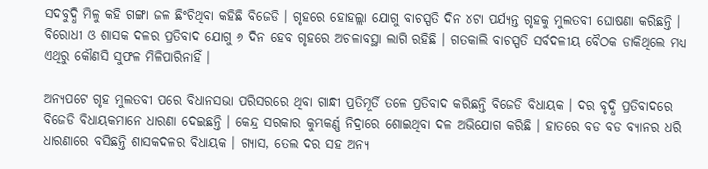ସଦବୁଦ୍ଧି ମିଳୁ କହି ଗଙ୍ଗା ଜଳ ଛିଂଚିଥିବା କହିଛି ବିଜେଡି । ଗୃହରେ ହୋହଲ୍ଲା ଯୋଗୁ ବାଚସ୍ପତି ଦିନ ୪ଟା ପର୍ଯ୍ୟନ୍ତ ଗୃହକୁ ମୁଲତବୀ ଘୋଷଣା କରିଛନ୍ତି । ବିରୋଧୀ ଓ ଶାସକ ଦଳର ପ୍ରତିବାଦ ଯୋଗୁ ୬ ଦିନ ହେବ ଗୃହରେ ଅଚଳାବସ୍ଥା ଲାଗି ରହିଛି । ଗତକାଲି ବାଚସ୍ପତି ସର୍ବଦଳୀୟ ବୈଠକ ଡାକିଥିଲେ ମଧ୍ୟ ଏଥିରୁ କୌଣସି ସୁଫଳ ମିଳିପାରିନାହିଁ ।

ଅନ୍ୟପଟେ ଗୃହ ମୁଲତବୀ ପରେ ବିଧାନସଭା ପରିସରରେ ଥିବା ଗାନ୍ଧୀ ପ୍ରତିମୂର୍ତି ତଳେ ପ୍ରତିବାଦ କରିଛନ୍ତି ବିଜେଡି ବିଧାୟକ । ଦର ବୃଦ୍ଧି ପ୍ରତିବାଦରେ ବିଜେଡି ବିଧାୟକମାନେ ଧାରଣା ଦେଇଛନ୍ତି । କେନ୍ଦ୍ର ସରକାର କୁମ୍ଭକର୍ଣ୍ଣ ନିଦ୍ରାରେ ଶୋଇଥିବା ଦଳ ଅଭିଯୋଗ କରିଛି । ହାତରେ ବଡ ବଡ ବ୍ୟାନର ଧରି ଧାରଣାରେ ବସିଛନ୍ତି ଶାସକଦଳର ବିଧାୟକ । ଗ୍ୟାସ, ତେଲ ଦର ସହ ଅନ୍ୟ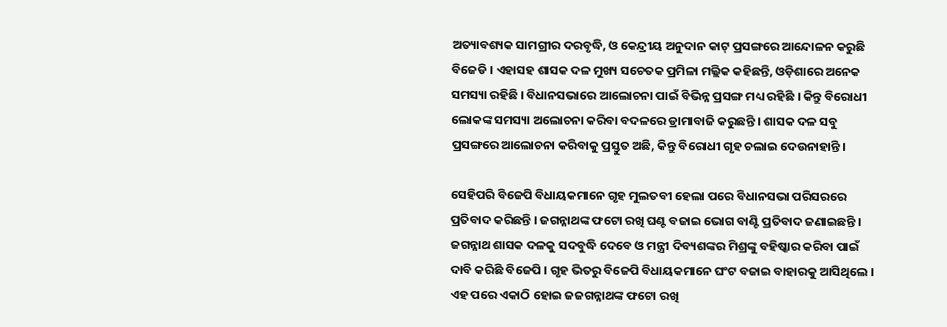ଅତ୍ୟାବଶ୍ୟକ ସାମଗ୍ରୀର ଦରବୃଦ୍ଧି, ଓ କେନ୍ଦ୍ରୀୟ ଅନୁଦାନ କାଟ୍ ପ୍ରସଙ୍ଗରେ ଆନ୍ଦୋଳନ କରୁଛି ବିଜେଡି । ଏହାସହ ଶାସକ ଦଳ ମୁଖ୍ୟ ସଚେତକ ପ୍ରମିଳା ମଲ୍ଲିକ କହିଛନ୍ତି, ଓଡ଼ିଶାରେ ଅନେକ ସମସ୍ୟା ରହିଛି । ବିଧାନସଭାରେ ଆଲୋଚନା ପାଇଁ ବିଭିନ୍ନ ପ୍ରସଙ୍ଗ ମଧ୍ୟ ରହିଛି । କିନ୍ତୁ ବିରୋଧୀ ଲୋକଙ୍କ ସମସ୍ୟା ଅଲୋଚନା କରିବା ବଦଳରେ ଡ୍ରାମାବାଜି କରୁଛନ୍ତି । ଶାସକ ଦଳ ସବୁ ପ୍ରସଙ୍ଗରେ ଆଲୋଚନା କରିବାକୁ ପ୍ରସ୍ତୁତ ଅଛି, କିନ୍ତୁ ବିରୋଧୀ ଗୃହ ଚଲାଇ ଦେଉନାହାନ୍ତି ।

ସେହିପରି ବିଜେପି ବିଧାୟକମାନେ ଗୃହ ମୁଲତବୀ ହେଲା ପରେ ବିଧାନସଭା ପରିସରରେ ପ୍ରତିବାଦ କରିଛନ୍ତି । ଜଗନ୍ନାଥଙ୍କ ଫଟୋ ରଖି ଘଣ୍ଟ ବଜାଇ ଭୋଗ ବାଣ୍ଟି ପ୍ରତିବାଦ ଜଣାଇଛନ୍ତି । ଜଗନ୍ନାଥ ଶାସକ ଦଳକୁ ସଦବୁଦ୍ଧି ଦେବେ ଓ ମନ୍ତ୍ରୀ ଦିବ୍ୟଶଙ୍କର ମିଶ୍ରଙ୍କୁ ବହିଷ୍କାର କରିବା ପାଇଁ ଦାବି କରିଛି ବିଜେପି । ଗୃହ ଭିତରୁ ବିଜେପି ବିଧାୟକମାନେ ଘଂଟ ବଜାଇ ବାହାରକୁ ଆସିଥିଲେ । ଏହ ପରେ ଏକାଠି ହୋଇ ଜଜଗନ୍ନାଥଙ୍କ ଫଟୋ ରଖି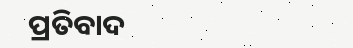ପ୍ରତିବାଦ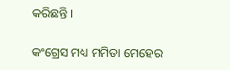କରିଛନ୍ତି ।

କଂଗ୍ରେସ ମଧ୍ୟ ମମିତା ମେହେର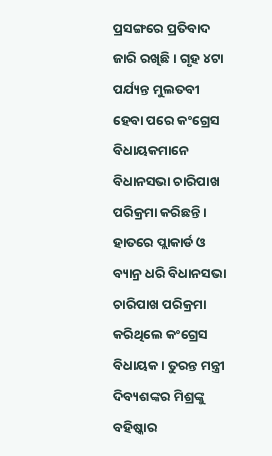ପ୍ରସଙ୍ଗରେ ପ୍ରତିବାଦ ଜାରି ରଖିଛି । ଗୃହ ୪ଟା ପର୍ଯ୍ୟନ୍ତ ମୁଲତବୀ ହେବା ପରେ କଂଗ୍ରେସ ବିଧାୟକମାନେ ବିଧାନସଭା ଚାରିପାଖ ପରିକ୍ରମା କରିଛନ୍ତି । ହାତରେ ପ୍ଲାକାର୍ଡ ଓ ବ୍ୟାନ୍ର ଧରି ବିଧାନସଭା ଚାରିପାଖ ପରିକ୍ରମା କରିଥିଲେ କଂଗ୍ରେସ ବିଧାୟକ । ତୁରନ୍ତ ମନ୍ତ୍ରୀ ଦିବ୍ୟଶଙ୍କର ମିଶ୍ରଙ୍କୁ ବହିଷ୍କାର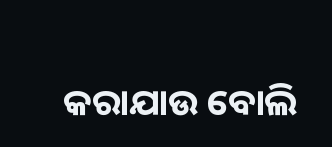କରାଯାଉ ବୋଲି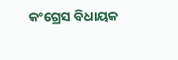କଂଗ୍ରେସ ବିଧାୟକ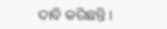ଦାବି କରିଛନ୍ତି ।